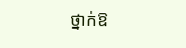ថ្នាក់ឱ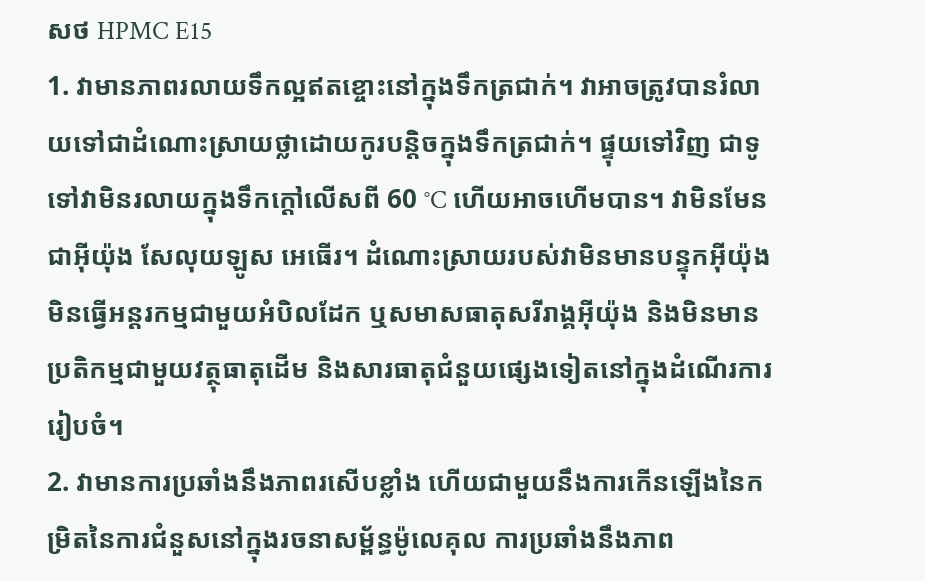សថ HPMC E15
1. វាមានភាពរលាយទឹកល្អឥតខ្ចោះនៅក្នុងទឹកត្រជាក់។ វាអាចត្រូវបានរំលាយទៅជាដំណោះស្រាយថ្លាដោយកូរបន្តិចក្នុងទឹកត្រជាក់។ ផ្ទុយទៅវិញ ជាទូទៅវាមិនរលាយក្នុងទឹកក្តៅលើសពី 60 °C ហើយអាចហើមបាន។ វាមិនមែនជាអ៊ីយ៉ុង សែលុយឡូស អេធើរ។ ដំណោះស្រាយរបស់វាមិនមានបន្ទុកអ៊ីយ៉ុង មិនធ្វើអន្តរកម្មជាមួយអំបិលដែក ឬសមាសធាតុសរីរាង្គអ៊ីយ៉ុង និងមិនមានប្រតិកម្មជាមួយវត្ថុធាតុដើម និងសារធាតុជំនួយផ្សេងទៀតនៅក្នុងដំណើរការរៀបចំ។
2. វាមានការប្រឆាំងនឹងភាពរសើបខ្លាំង ហើយជាមួយនឹងការកើនឡើងនៃកម្រិតនៃការជំនួសនៅក្នុងរចនាសម្ព័ន្ធម៉ូលេគុល ការប្រឆាំងនឹងភាព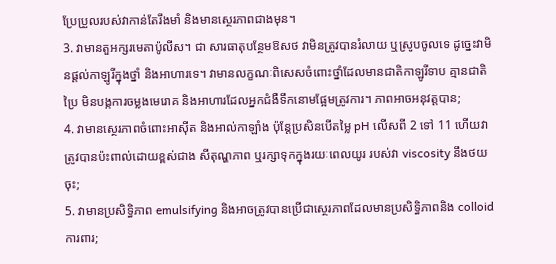ប្រែប្រួលរបស់វាកាន់តែរឹងមាំ និងមានស្ថេរភាពជាងមុន។
3. វាមានតួអក្សរមេតាប៉ូលីស។ ជា សារធាតុបន្ថែមឱសថ វាមិនត្រូវបានរំលាយ ឬស្រូបចូលទេ ដូច្នេះវាមិនផ្តល់កាឡូរីក្នុងថ្នាំ និងអាហារទេ។ វាមានលក្ខណៈពិសេសចំពោះថ្នាំដែលមានជាតិកាឡូរីទាប គ្មានជាតិប្រៃ មិនបង្កការចម្លងមេរោគ និងអាហារដែលអ្នកជំងឺទឹកនោមផ្អែមត្រូវការ។ ភាពអាចអនុវត្តបាន;
4. វាមានស្ថេរភាពចំពោះអាស៊ីត និងអាល់កាឡាំង ប៉ុន្តែប្រសិនបើតម្លៃ pH លើសពី 2 ទៅ 11 ហើយវាត្រូវបានប៉ះពាល់ដោយខ្ពស់ជាង សីតុណ្ហភាព ឬរក្សាទុកក្នុងរយៈពេលយូរ របស់វា viscosity នឹងថយចុះ;
5. វាមានប្រសិទ្ធិភាព emulsifying និងអាចត្រូវបានប្រើជាស្ថេរភាពដែលមានប្រសិទ្ធិភាពនិង colloid ការពារ;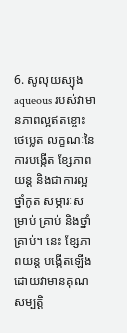6. សូលុយស្យុង aqueous របស់វាមានភាពល្អឥតខ្ចោះ ថេប្លេត លក្ខណៈនៃការបង្កើត ខ្សែភាពយន្ត និងជាការល្អ ថ្នាំកូត សម្ភារៈសម្រាប់ គ្រាប់ និងថ្នាំគ្រាប់។ នេះ ខ្សែភាពយន្ត បង្កើតឡើងដោយវាមានគុណសម្បត្តិ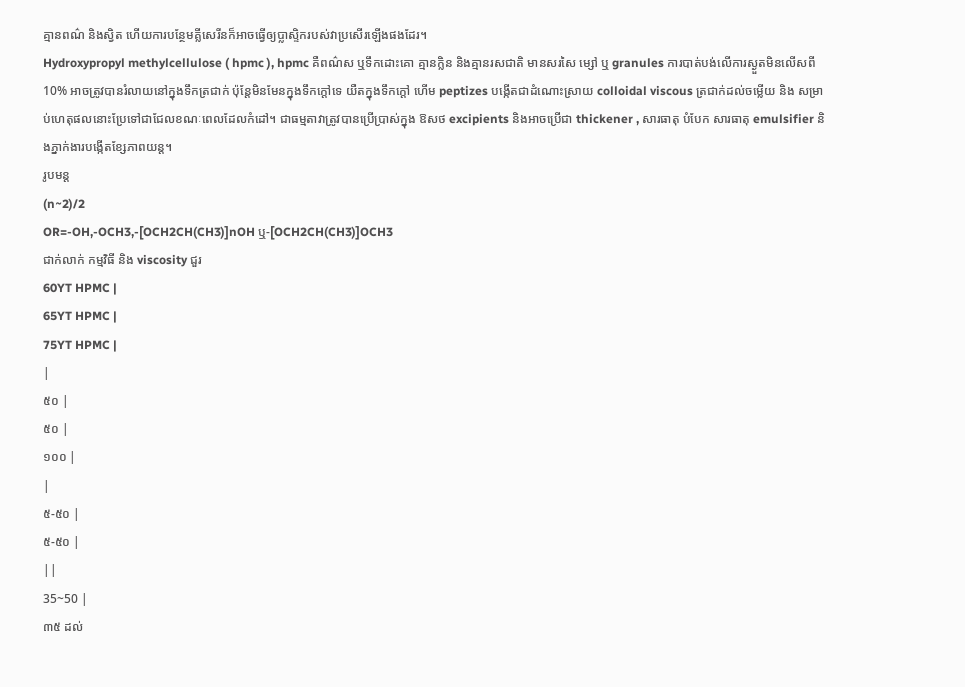គ្មានពណ៌ និងស្វិត ហើយការបន្ថែមគ្លីសេរីនក៏អាចធ្វើឲ្យប្លាស្ទិករបស់វាប្រសើរឡើងផងដែរ។
Hydroxypropyl methylcellulose ( hpmc ), hpmc គឺពណ៌ស ឬទឹកដោះគោ គ្មានក្លិន និងគ្មានរសជាតិ មានសរសៃ ម្សៅ ឬ granules ការបាត់បង់លើការស្ងួតមិនលើសពី 10% អាចត្រូវបានរំលាយនៅក្នុងទឹកត្រជាក់ ប៉ុន្តែមិនមែនក្នុងទឹកក្តៅទេ យឺតក្នុងទឹកក្តៅ ហើម peptizes បង្កើតជាដំណោះស្រាយ colloidal viscous ត្រជាក់ដល់ចម្លើយ និង សម្រាប់ហេតុផលនោះប្រែទៅជាជែលខណៈពេលដែលកំដៅ។ ជាធម្មតាវាត្រូវបានប្រើប្រាស់ក្នុង ឱសថ excipients និងអាចប្រើជា thickener , សារធាតុ បំបែក សារធាតុ emulsifier និងភ្នាក់ងារបង្កើតខ្សែភាពយន្ត។
រូបមន្ត
(n~2)/2
OR=-OH,-OCH3,-[OCH2CH(CH3)]nOH ឬ-[OCH2CH(CH3)]OCH3
ជាក់លាក់ កម្មវិធី និង viscosity ជួរ
60YT HPMC |
65YT HPMC |
75YT HPMC |
|
៥០ |
៥០ |
១០០ |
|
៥-៥០ |
៥-៥០ |
||
35~50 |
៣៥ ដល់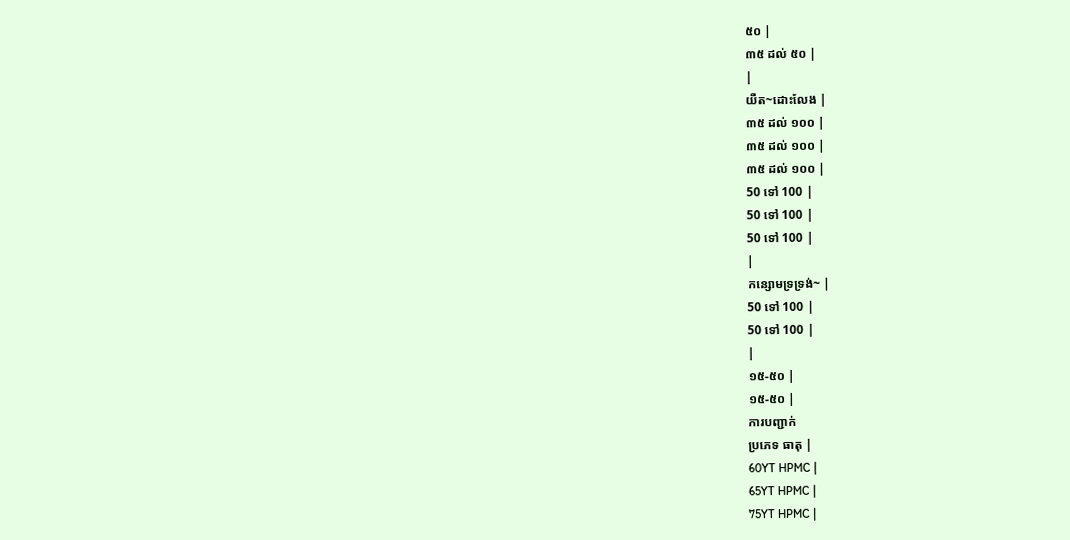៥០ |
៣៥ ដល់ ៥០ |
|
យឺត~ដោះលែង |
៣៥ ដល់ ១០០ |
៣៥ ដល់ ១០០ |
៣៥ ដល់ ១០០ |
50 ទៅ 100 |
50 ទៅ 100 |
50 ទៅ 100 |
|
កន្សោមទ្រទ្រង់~ |
50 ទៅ 100 |
50 ទៅ 100 |
|
១៥-៥០ |
១៥-៥០ |
ការបញ្ជាក់
ប្រភេទ ធាតុ |
60YT HPMC |
65YT HPMC |
75YT HPMC |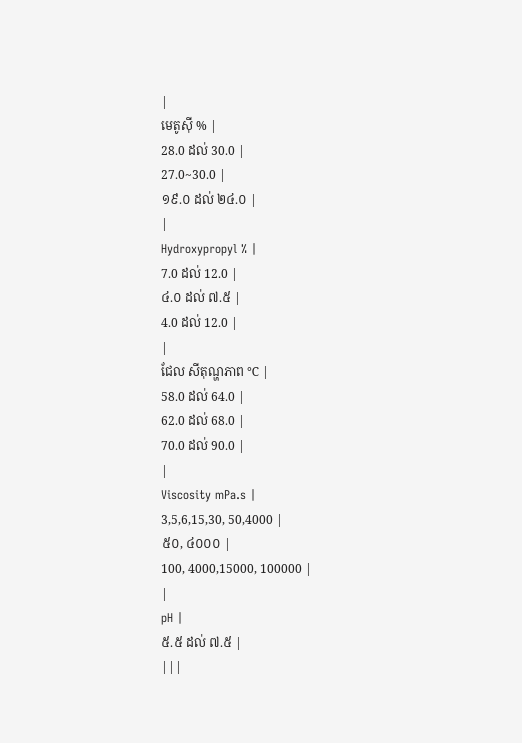|
មេតូស៊ី % |
28.0 ដល់ 30.0 |
27.0~30.0 |
១៩.០ ដល់ ២៤.០ |
|
Hydroxypropyl % |
7.0 ដល់ 12.0 |
៤.០ ដល់ ៧.៥ |
4.0 ដល់ 12.0 |
|
ជែល សីតុណ្ហភាព ℃ |
58.0 ដល់ 64.0 |
62.0 ដល់ 68.0 |
70.0 ដល់ 90.0 |
|
Viscosity mPa.s |
3,5,6,15,30, 50,4000 |
៥០, ៤០០០ |
100, 4000,15000, 100000 |
|
pH |
៥.៥ ដល់ ៧.៥ |
|||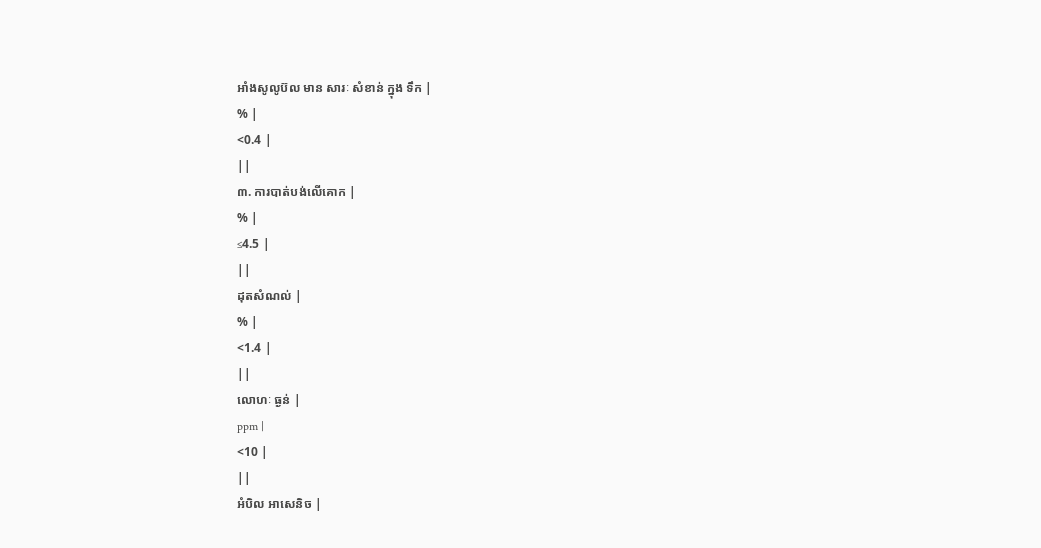អាំងសូលូប៊ល មាន សារៈ សំខាន់ ក្នុង ទឹក |
% |
<0.4 |
||
៣. ការបាត់បង់លើគោក |
% |
≤4.5 |
||
ដុតសំណល់ |
% |
<1.4 |
||
លោហៈ ធ្ងន់ |
ppm |
<10 |
||
អំបិល អាសេនិច |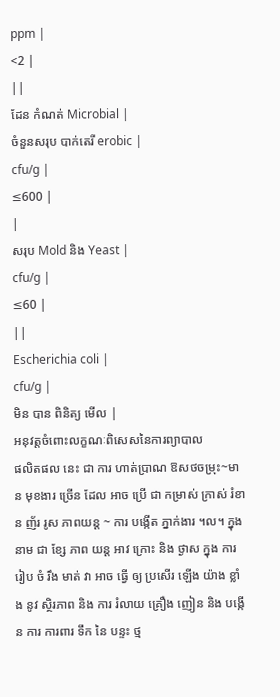ppm |
<2 |
||
ដែន កំណត់ Microbial |
ចំនួនសរុប បាក់តេរី erobic |
cfu/g |
≤600 |
|
សរុប Mold និង Yeast |
cfu/g |
≤60 |
||
Escherichia coli |
cfu/g |
មិន បាន ពិនិត្យ មើល |
អនុវត្តចំពោះលក្ខណៈពិសេសនៃការព្យាបាល
ផលិតផល នេះ ជា ការ ហាត់ប្រាណ ឱសថចម្រុះ~មាន មុខងារ ច្រើន ដែល អាច ប្រើ ជា កម្រាស់ ក្រាស់ រំខាន ញ័រ រូស ភាពយន្ដ ~ ការ បង្កើត ភ្នាក់ងារ ។ល។ ក្នុង នាម ជា ខ្សែ ភាព យន្ត អាវ ក្រោះ និង ថ្ងាស ក្នុង ការ រៀប ចំ រឹង មាត់ វា អាច ធ្វើ ឲ្យ ប្រសើរ ឡើង យ៉ាង ខ្លាំង នូវ ស្ថិរភាព និង ការ រំលាយ គ្រឿង ញៀន និង បង្កើន ការ ការពារ ទឹក នៃ បន្ទះ ថ្ម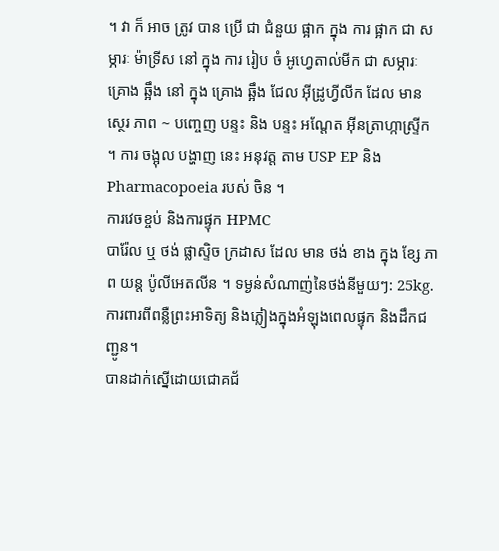។ វា ក៏ អាច ត្រូវ បាន ប្រើ ជា ជំនួយ ផ្អាក ក្នុង ការ ផ្អាក ជា សម្ភារៈ ម៉ាទ្រីស នៅ ក្នុង ការ រៀប ចំ អូហ្វេតាល់មីក ជា សម្ភារៈ គ្រោង ឆ្អឹង នៅ ក្នុង គ្រោង ឆ្អឹង ជែល អ៊ីដ្រូហ្វីលីក ដែល មាន ស្ថេរ ភាព ~ បញ្ចេញ បន្ទះ និង បន្ទះ អណ្តែត អ៊ីនត្រាហ្កាស្ទ្រីក ។ ការ ចង្អុល បង្ហាញ នេះ អនុវត្ត តាម USP EP និង Pharmacopoeia របស់ ចិន ។
ការវេចខ្ចប់ និងការផ្ទុក HPMC
បារ៉ែល ឬ ថង់ ផ្លាស្ទិច ក្រដាស ដែល មាន ថង់ ខាង ក្នុង ខ្សែ ភាព យន្ត ប៉ូលីអេតលីន ។ ទម្ងន់សំណាញ់នៃថង់នីមួយៗ: 25kg.
ការពារពីពន្លឺព្រះអាទិត្យ និងភ្លៀងក្នុងអំឡុងពេលផ្ទុក និងដឹកជញ្ជូន។
បានដាក់ស្នើដោយជោគជ័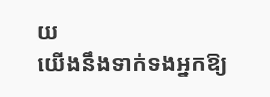យ
យើងនឹងទាក់ទងអ្នកឱ្យ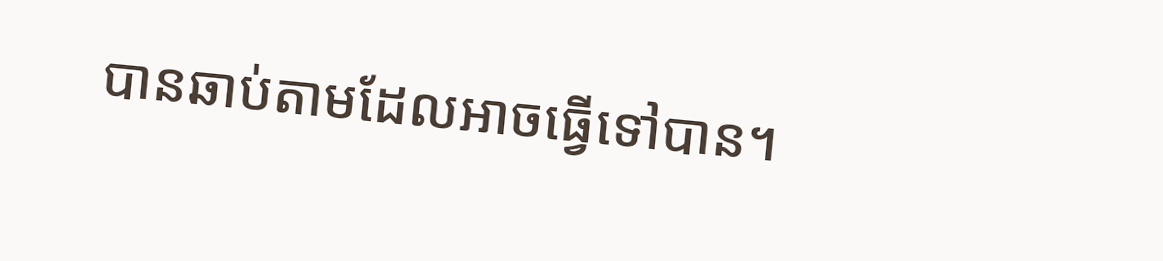បានឆាប់តាមដែលអាចធ្វើទៅបាន។